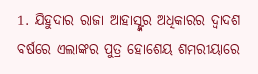1. ଯିହୁଦାର ରାଜା ଆହାସ୍ଙ୍କର ଅଧିକାରର ଦ୍ଵାଦଶ ବର୍ଷରେ ଏଲାଙ୍କର ପୁତ୍ର ହୋଶେୟ ଶମରୀୟାରେ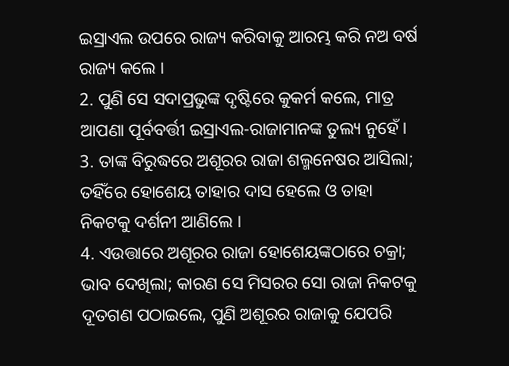ଇସ୍ରାଏଲ ଉପରେ ରାଜ୍ୟ କରିବାକୁ ଆରମ୍ଭ କରି ନଅ ବର୍ଷ ରାଜ୍ୟ କଲେ ।
2. ପୁଣି ସେ ସଦାପ୍ରଭୁଙ୍କ ଦୃଷ୍ଟିରେ କୁକର୍ମ କଲେ, ମାତ୍ର ଆପଣା ପୂର୍ବବର୍ତ୍ତୀ ଇସ୍ରାଏଲ-ରାଜାମାନଙ୍କ ତୁଲ୍ୟ ନୁହେଁ ।
3. ତାଙ୍କ ବିରୁଦ୍ଧରେ ଅଶୂରର ରାଜା ଶଲ୍ମନେଷର ଆସିଲା; ତହିଁରେ ହୋଶେୟ ତାହାର ଦାସ ହେଲେ ଓ ତାହା ନିକଟକୁ ଦର୍ଶନୀ ଆଣିଲେ ।
4. ଏଉତ୍ତାରେ ଅଶୂରର ରାଜା ହୋଶେୟଙ୍କଠାରେ ଚକ୍ରା; ଭାବ ଦେଖିଲା; କାରଣ ସେ ମିସରର ସୋ ରାଜା ନିକଟକୁ ଦୂତଗଣ ପଠାଇଲେ, ପୁଣି ଅଶୂରର ରାଜାକୁ ଯେପରି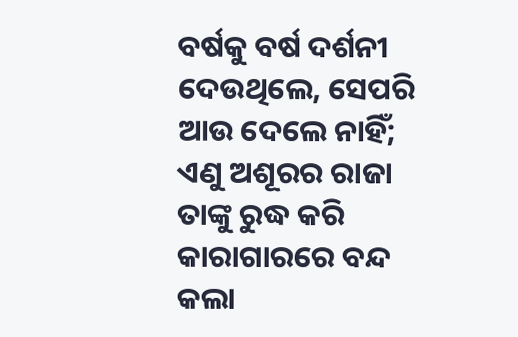ବର୍ଷକୁ ବର୍ଷ ଦର୍ଶନୀ ଦେଉଥିଲେ, ସେପରି ଆଉ ଦେଲେ ନାହିଁ; ଏଣୁ ଅଶୂରର ରାଜା ତାଙ୍କୁ ରୁଦ୍ଧ କରି କାରାଗାରରେ ବନ୍ଦ କଲା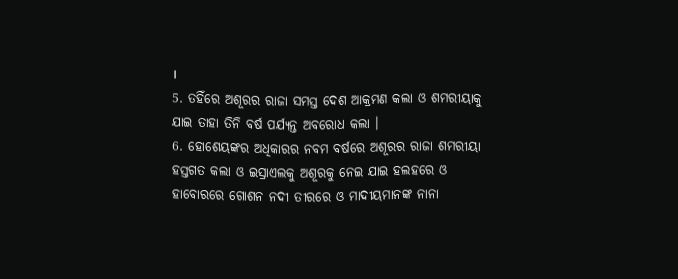।
5. ତହିଁରେ ଅଶୂରର ରାଜା ସମସ୍ତ ଦେଶ ଆକ୍ରମଣ କଲା ଓ ଶମରୀୟାକୁ ଯାଇ ତାହା ତିନି ବର୍ଷ ପର୍ଯ୍ୟନ୍ତ ଅବରୋଧ କଲା ।
6. ହୋଶେୟଙ୍କର ଅଧିକାରର ନବମ ବର୍ଷରେ ଅଶୂରର ରାଜା ଶମରୀୟା ହସ୍ତଗତ କଲା ଓ ଇସ୍ରାଏଲକୁ ଅଶୂରକୁ ନେଇ ଯାଇ ହଲହରେ ଓ ହାବୋରରେ ଗୋଶନ ନଦୀ ତୀରରେ ଓ ମାଦୀୟମାନଙ୍କ ନାନା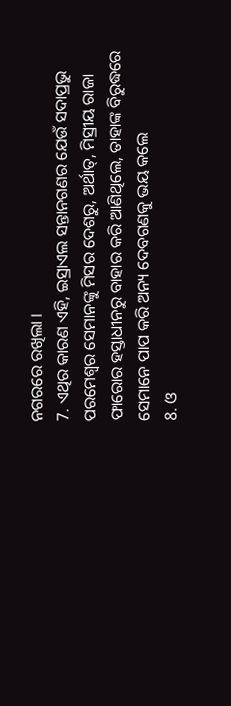ନଗରରେ ରଖିଲା ।
7. ଏଥିର କାରଣ ଏହି, ଇସ୍ରାଏଲ ସନ୍ତାନଗଣର ଯେଉଁ ସଦାପ୍ରଭୁ ପରମେଶ୍ଵର ସେମାନଙ୍କୁ ମିସର ଦେଶରୁ, ଅର୍ଥାତ୍, ମିସ୍ରୀୟ ରାଜା ଫାରୋର ହସ୍ତାଧୀନରୁ ବାହାର କରି ଆଣିଥିଲେ, ତାହାଙ୍କ ବିରୁଦ୍ଧରେ ସେମାନେ ପାପ କରି ଅନ୍ୟ ଦେବଗଣକୁ ଭୟ କଲେ
8. ଓ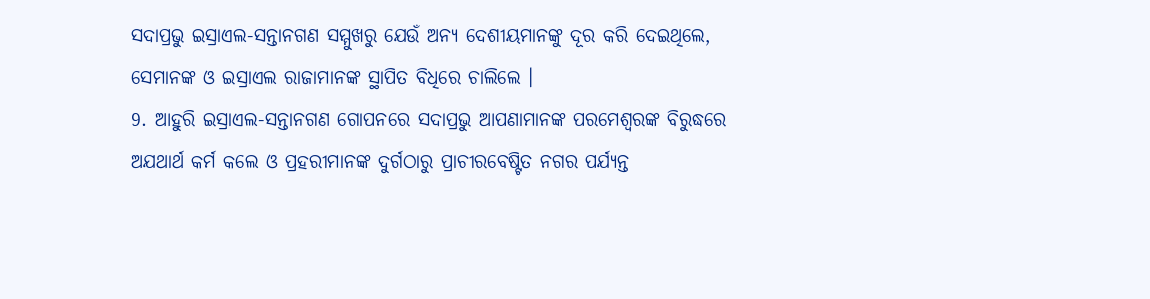ସଦାପ୍ରଭୁ ଇସ୍ରାଏଲ-ସନ୍ତାନଗଣ ସମ୍ମୁଖରୁ ଯେଉଁ ଅନ୍ୟ ଦେଶୀୟମାନଙ୍କୁ ଦୂର କରି ଦେଇଥିଲେ, ସେମାନଙ୍କ ଓ ଇସ୍ରାଏଲ ରାଜାମାନଙ୍କ ସ୍ଥାପିତ ବିଧିରେ ଚାଲିଲେ ।
9. ଆହୁରି ଇସ୍ରାଏଲ-ସନ୍ତାନଗଣ ଗୋପନରେ ସଦାପ୍ରଭୁ ଆପଣାମାନଙ୍କ ପରମେଶ୍ଵରଙ୍କ ବିରୁଦ୍ଧରେ ଅଯଥାର୍ଥ କର୍ମ କଲେ ଓ ପ୍ରହରୀମାନଙ୍କ ଦୁର୍ଗଠାରୁ ପ୍ରାଚୀରବେଷ୍ଟିତ ନଗର ପର୍ଯ୍ୟନ୍ତ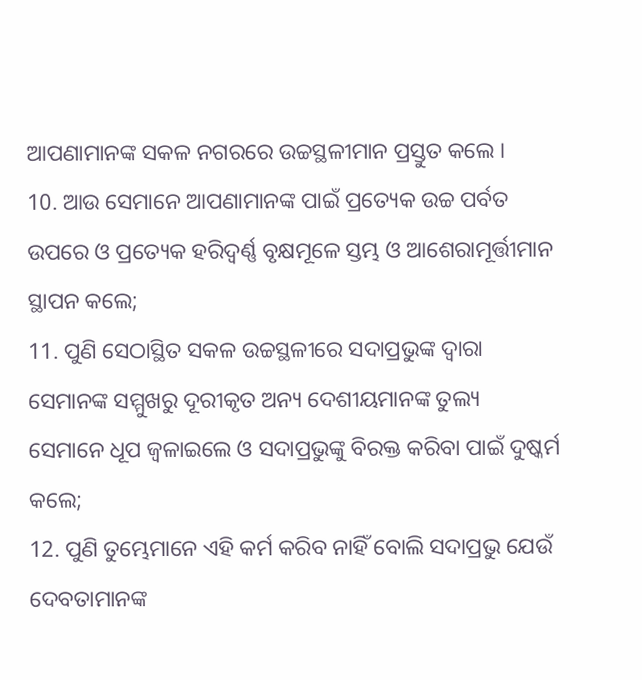ଆପଣାମାନଙ୍କ ସକଳ ନଗରରେ ଉଚ୍ଚସ୍ଥଳୀମାନ ପ୍ରସ୍ତୁତ କଲେ ।
10. ଆଉ ସେମାନେ ଆପଣାମାନଙ୍କ ପାଇଁ ପ୍ରତ୍ୟେକ ଉଚ୍ଚ ପର୍ବତ ଉପରେ ଓ ପ୍ରତ୍ୟେକ ହରିଦ୍ବର୍ଣ୍ଣ ବୃକ୍ଷମୂଳେ ସ୍ତମ୍ଭ ଓ ଆଶେରାମୂର୍ତ୍ତୀମାନ ସ୍ଥାପନ କଲେ;
11. ପୁଣି ସେଠାସ୍ଥିତ ସକଳ ଉଚ୍ଚସ୍ଥଳୀରେ ସଦାପ୍ରଭୁଙ୍କ ଦ୍ଵାରା ସେମାନଙ୍କ ସମ୍ମୁଖରୁ ଦୂରୀକୃତ ଅନ୍ୟ ଦେଶୀୟମାନଙ୍କ ତୁଲ୍ୟ ସେମାନେ ଧୂପ ଜ୍ଵଳାଇଲେ ଓ ସଦାପ୍ରଭୁଙ୍କୁ ବିରକ୍ତ କରିବା ପାଇଁ ଦୁଷ୍କର୍ମ କଲେ;
12. ପୁଣି ତୁମ୍ଭେମାନେ ଏହି କର୍ମ କରିବ ନାହିଁ ବୋଲି ସଦାପ୍ରଭୁ ଯେଉଁ ଦେବତାମାନଙ୍କ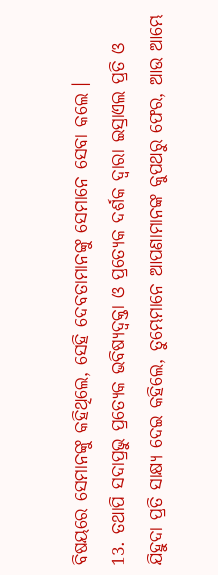ବିଷୟରେ ସେମାନଙ୍କୁ କହିଥିଲେ, ସେହି ଦେବତାମାନଙ୍କୁ ସେମାନେ ସେବା କଲେ ।
13. ତଥାପି ସଦାପ୍ରଭୁ ପ୍ରତ୍ୟେକ ଭବିଷ୍ୟଦ୍ବକ୍ତା ଓ ପ୍ରତ୍ୟେକ ଦର୍ଶକ ଦ୍ଵାରା ଇସ୍ରାଏଲ ପ୍ରତି ଓ ଯିହୁଦା ପ୍ରତି ସାକ୍ଷ୍ୟ ଦେଇ କହିଲେ, ତୁମ୍ଭେମାନେ ଆପଣାମାନଙ୍କ କୁପଥରୁ ଫେର, ଆଉ ଆମ୍ଭେ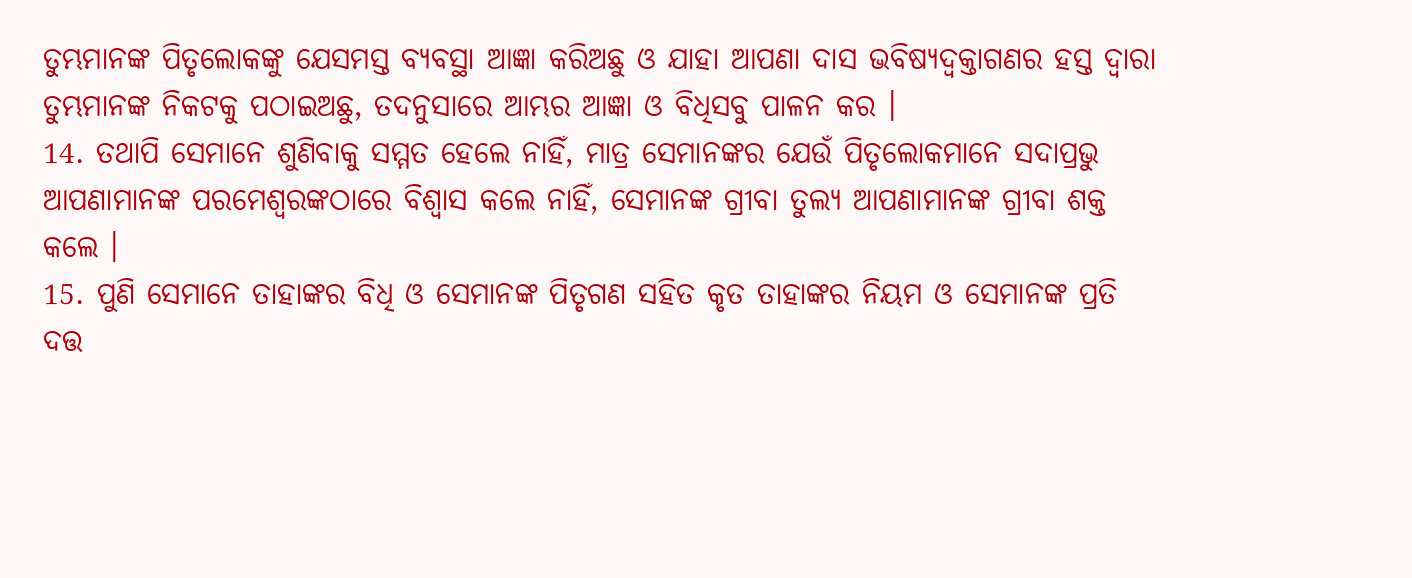ତୁମ୍ଭମାନଙ୍କ ପିତୃଲୋକଙ୍କୁ ଯେସମସ୍ତ ବ୍ୟବସ୍ଥା ଆଜ୍ଞା କରିଅଛୁ ଓ ଯାହା ଆପଣା ଦାସ ଭବିଷ୍ୟଦ୍ବକ୍ତାଗଣର ହସ୍ତ ଦ୍ଵାରା ତୁମ୍ଭମାନଙ୍କ ନିକଟକୁ ପଠାଇଅଛୁ, ତଦନୁସାରେ ଆମ୍ଭର ଆଜ୍ଞା ଓ ବିଧିସବୁ ପାଳନ କର ।
14. ତଥାପି ସେମାନେ ଶୁଣିବାକୁ ସମ୍ମତ ହେଲେ ନାହିଁ, ମାତ୍ର ସେମାନଙ୍କର ଯେଉଁ ପିତୃଲୋକମାନେ ସଦାପ୍ରଭୁ ଆପଣାମାନଙ୍କ ପରମେଶ୍ଵରଙ୍କଠାରେ ବିଶ୍ଵାସ କଲେ ନାହିଁ, ସେମାନଙ୍କ ଗ୍ରୀବା ତୁଲ୍ୟ ଆପଣାମାନଙ୍କ ଗ୍ରୀବା ଶକ୍ତ କଲେ ।
15. ପୁଣି ସେମାନେ ତାହାଙ୍କର ବିଧି ଓ ସେମାନଙ୍କ ପିତୃଗଣ ସହିତ କୃତ ତାହାଙ୍କର ନିୟମ ଓ ସେମାନଙ୍କ ପ୍ରତି ଦତ୍ତ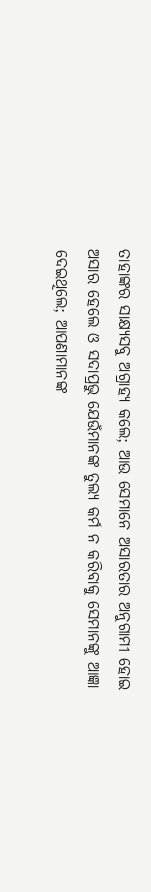ତାହାଙ୍କର ସାକ୍ଷ୍ୟସବୁ ଅଗ୍ରାହ୍ୟ କଲେ; ଆଉ ସେମାନେ ଅସାରତାର ଅନୁଗାମୀ ହୋଇ ଅସାର ହେଲେ ଓ ସଦାପ୍ରଭୁ ଯେଉଁମାନଙ୍କ ତୁଲ୍ୟ କର୍ମ ନ କରିବାକୁ ସେମାନଙ୍କୁ ଆଜ୍ଞା ଦେଇଥିଲେ; ଆପଣାମାନଙ୍କ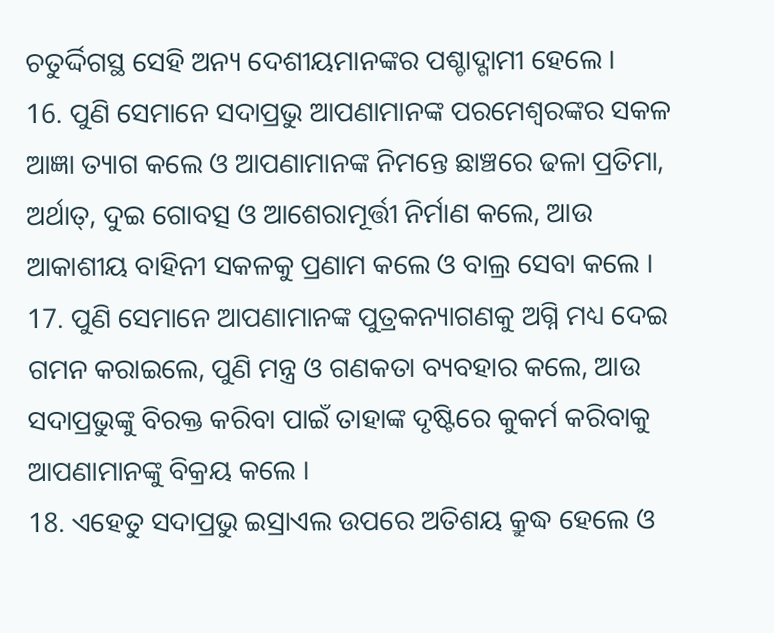ଚତୁର୍ଦ୍ଦିଗସ୍ଥ ସେହି ଅନ୍ୟ ଦେଶୀୟମାନଙ୍କର ପଶ୍ଚାଦ୍ଗାମୀ ହେଲେ ।
16. ପୁଣି ସେମାନେ ସଦାପ୍ରଭୁ ଆପଣାମାନଙ୍କ ପରମେଶ୍ଵରଙ୍କର ସକଳ ଆଜ୍ଞା ତ୍ୟାଗ କଲେ ଓ ଆପଣାମାନଙ୍କ ନିମନ୍ତେ ଛାଞ୍ଚରେ ଢଳା ପ୍ରତିମା, ଅର୍ଥାତ୍, ଦୁଇ ଗୋବତ୍ସ ଓ ଆଶେରାମୂର୍ତ୍ତୀ ନିର୍ମାଣ କଲେ, ଆଉ ଆକାଶୀୟ ବାହିନୀ ସକଳକୁ ପ୍ରଣାମ କଲେ ଓ ବାଲ୍ର ସେବା କଲେ ।
17. ପୁଣି ସେମାନେ ଆପଣାମାନଙ୍କ ପୁତ୍ରକନ୍ୟାଗଣକୁ ଅଗ୍ନି ମଧ୍ୟ ଦେଇ ଗମନ କରାଇଲେ, ପୁଣି ମନ୍ତ୍ର ଓ ଗଣକତା ବ୍ୟବହାର କଲେ, ଆଉ ସଦାପ୍ରଭୁଙ୍କୁ ବିରକ୍ତ କରିବା ପାଇଁ ତାହାଙ୍କ ଦୃଷ୍ଟିରେ କୁକର୍ମ କରିବାକୁ ଆପଣାମାନଙ୍କୁ ବିକ୍ରୟ କଲେ ।
18. ଏହେତୁ ସଦାପ୍ରଭୁ ଇସ୍ରାଏଲ ଉପରେ ଅତିଶୟ କ୍ରୁଦ୍ଧ ହେଲେ ଓ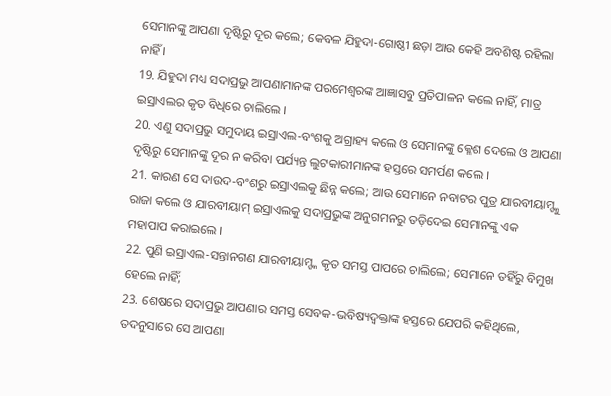ସେମାନଙ୍କୁ ଆପଣା ଦୃଷ୍ଟିରୁ ଦୂର କଲେ; କେବଳ ଯିହୁଦା-ଗୋଷ୍ଠୀ ଛଡ଼ା ଆଉ କେହି ଅବଶିଷ୍ଟ ରହିଲା ନାହିଁ ।
19. ଯିହୁଦା ମଧ୍ୟ ସଦାପ୍ରଭୁ ଆପଣାମାନଙ୍କ ପରମେଶ୍ଵରଙ୍କ ଆଜ୍ଞାସବୁ ପ୍ରତିପାଳନ କଲେ ନାହିଁ, ମାତ୍ର ଇସ୍ରାଏଲର କୃତ ବିଧିରେ ଚାଲିଲେ ।
20. ଏଣୁ ସଦାପ୍ରଭୁ ସମୁଦାୟ ଇସ୍ରାଏଲ-ବଂଶକୁ ଅଗ୍ରାହ୍ୟ କଲେ ଓ ସେମାନଙ୍କୁ କ୍ଳେଶ ଦେଲେ ଓ ଆପଣା ଦୃଷ୍ଟିରୁ ସେମାନଙ୍କୁ ଦୂର ନ କରିବା ପର୍ଯ୍ୟନ୍ତ ଲୁଟକାରୀମାନଙ୍କ ହସ୍ତରେ ସମର୍ପଣ କଲେ ।
21. କାରଣ ସେ ଦାଉଦ-ବଂଶରୁ ଇସ୍ରାଏଲକୁ ଛିନ୍ନ କଲେ; ଆଉ ସେମାନେ ନବାଟର ପୁତ୍ର ଯାରବୀୟାମ୍ଙ୍କୁ ରାଜା କଲେ ଓ ଯାରବୀୟାମ୍ ଇସ୍ରାଏଲକୁ ସଦାପ୍ରଭୁଙ୍କ ଅନୁଗମନରୁ ତଡ଼ିଦେଇ ସେମାନଙ୍କୁ ଏକ ମହାପାପ କରାଇଲେ ।
22. ପୁଣି ଇସ୍ରାଏଲ-ସନ୍ତାନଗଣ ଯାରବୀୟାମ୍ଙ୍କ କୃତ ସମସ୍ତ ପାପରେ ଚାଲିଲେ; ସେମାନେ ତହିଁରୁ ବିମୁଖ ହେଲେ ନାହିଁ;
23. ଶେଷରେ ସଦାପ୍ରଭୁ ଆପଣାର ସମସ୍ତ ସେବକ-ଭବିଷ୍ୟଦ୍ବକ୍ତାଙ୍କ ହସ୍ତରେ ଯେପରି କହିଥିଲେ, ତଦନୁସାରେ ସେ ଆପଣା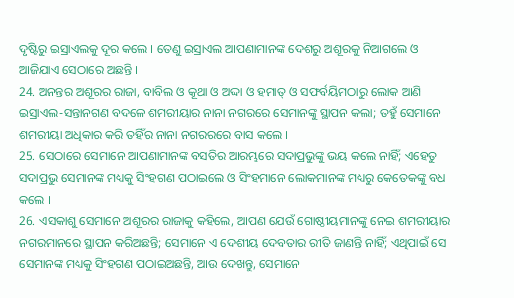ଦୃଷ୍ଟିରୁ ଇସ୍ରାଏଲକୁ ଦୂର କଲେ । ତେଣୁ ଇସ୍ରାଏଲ ଆପଣାମାନଙ୍କ ଦେଶରୁ ଅଶୂରକୁ ନିଆଗଲେ ଓ ଆଜିଯାଏ ସେଠାରେ ଅଛନ୍ତି ।
24. ଅନନ୍ତର ଅଶୂରର ରାଜା, ବାବିଲ ଓ କୂଥା ଓ ଅଦ୍ଦା ଓ ହମାତ୍ ଓ ସଫର୍ବୟିମଠାରୁ ଲୋକ ଆଣି ଇସ୍ରାଏଲ-ସନ୍ତାନଗଣ ବଦଳେ ଶମରୀୟାର ନାନା ନଗରରେ ସେମାନଙ୍କୁ ସ୍ଥାପନ କଲା; ତହୁଁ ସେମାନେ ଶମରୀୟା ଅଧିକାର କରି ତହିଁର ନାନା ନଗରରରେ ବାସ କଲେ ।
25. ସେଠାରେ ସେମାନେ ଆପଣାମାନଙ୍କ ବସତିର ଆରମ୍ଭରେ ସଦାପ୍ରଭୁଙ୍କୁ ଭୟ କଲେ ନାହିଁ; ଏହେତୁ ସଦାପ୍ରଭୁ ସେମାନଙ୍କ ମଧ୍ୟକୁ ସିଂହଗଣ ପଠାଇଲେ ଓ ସିଂହମାନେ ଲୋକମାନଙ୍କ ମଧ୍ୟରୁ କେତେକଙ୍କୁ ବଧ କଲେ ।
26. ଏସକାଶୁ ସେମାନେ ଅଶୂରର ରାଜାକୁ କହିଲେ, ଆପଣ ଯେଉଁ ଗୋଷ୍ଠୀୟମାନଙ୍କୁ ନେଇ ଶମରୀୟାର ନଗରମାନରେ ସ୍ଥାପନ କରିଅଛନ୍ତି; ସେମାନେ ଏ ଦେଶୀୟ ଦେବତାର ରୀତି ଜାଣନ୍ତି ନାହିଁ; ଏଥିପାଇଁ ସେ ସେମାନଙ୍କ ମଧ୍ୟକୁ ସିଂହଗଣ ପଠାଇଅଛନ୍ତି, ଆଉ ଦେଖନ୍ତୁ, ସେମାନେ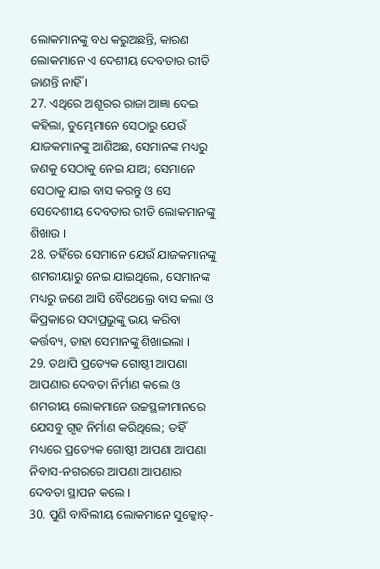ଲୋକମାନଙ୍କୁ ବଧ କରୁଅଛନ୍ତି, କାରଣ ଲୋକମାନେ ଏ ଦେଶୀୟ ଦେବତାର ରୀତି ଜାଣନ୍ତି ନାହିଁ ।
27. ଏଥିରେ ଅଶୂରର ରାଜା ଆଜ୍ଞା ଦେଇ କହିଲା, ତୁମ୍ଭେମାନେ ସେଠାରୁ ଯେଉଁ ଯାଜକମାନଙ୍କୁ ଆଣିଅଛ, ସେମାନଙ୍କ ମଧ୍ୟରୁ ଜଣକୁ ସେଠାକୁ ନେଇ ଯାଅ; ସେମାନେ ସେଠାକୁ ଯାଇ ବାସ କରନ୍ତୁ ଓ ସେ ସେଦେଶୀୟ ଦେବତାର ରୀତି ଲୋକମାନଙ୍କୁ ଶିଖାଉ ।
28. ତହିଁରେ ସେମାନେ ଯେଉଁ ଯାଜକମାନଙ୍କୁ ଶମରୀୟାରୁ ନେଇ ଯାଇଥିଲେ, ସେମାନଙ୍କ ମଧ୍ୟରୁ ଜଣେ ଆସି ବୈଥେଲ୍ରେ ବାସ କଲା ଓ କିପ୍ରକାରେ ସଦାପ୍ରଭୁଙ୍କୁ ଭୟ କରିବା କର୍ତ୍ତବ୍ୟ, ତାହା ସେମାନଙ୍କୁ ଶିଖାଇଲା ।
29. ତଥାପି ପ୍ରତ୍ୟେକ ଗୋଷ୍ଠୀ ଆପଣା ଆପଣାର ଦେବତା ନିର୍ମାଣ କଲେ ଓ ଶମରୀୟ ଲୋକମାନେ ଉଚ୍ଚସ୍ଥଳୀମାନରେ ଯେସବୁ ଗୃହ ନିର୍ମାଣ କରିଥିଲେ; ତହିଁ ମଧ୍ୟରେ ପ୍ରତ୍ୟେକ ଗୋଷ୍ଠୀ ଆପଣା ଆପଣା ନିବାସ-ନଗରରେ ଆପଣା ଆପଣାର ଦେବତା ସ୍ଥାପନ କଲେ ।
30. ପୁଣି ବାବିଲୀୟ ଲୋକମାନେ ସୁକ୍କୋତ୍-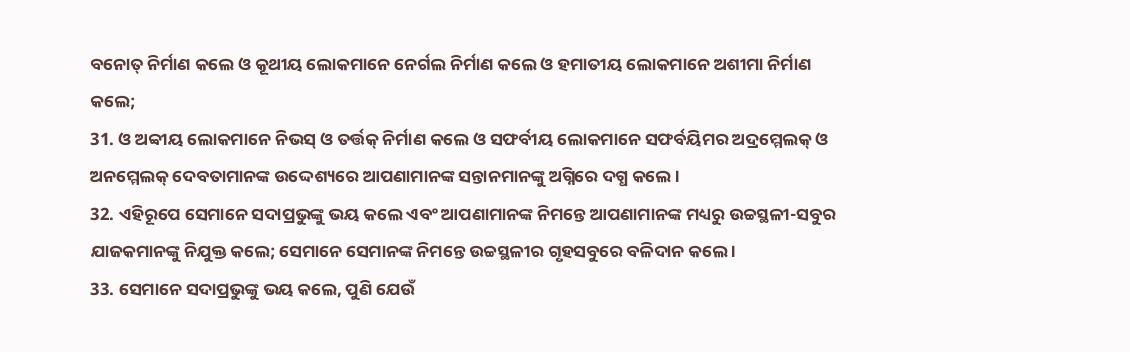ବନୋତ୍ ନିର୍ମାଣ କଲେ ଓ କୂଥୀୟ ଲୋକମାନେ ନେର୍ଗଲ ନିର୍ମାଣ କଲେ ଓ ହମାତୀୟ ଲୋକମାନେ ଅଶୀମା ନିର୍ମାଣ କଲେ;
31. ଓ ଅବ୍ବୀୟ ଲୋକମାନେ ନିଭସ୍ ଓ ତର୍ତ୍ତକ୍ ନିର୍ମାଣ କଲେ ଓ ସଫର୍ବୀୟ ଲୋକମାନେ ସଫର୍ବୟିମର ଅଦ୍ରମ୍ମେଲକ୍ ଓ ଅନମ୍ମେଲକ୍ ଦେବତାମାନଙ୍କ ଉଦ୍ଦେଶ୍ୟରେ ଆପଣାମାନଙ୍କ ସନ୍ତାନମାନଙ୍କୁ ଅଗ୍ନିରେ ଦଗ୍ଧ କଲେ ।
32. ଏହିରୂପେ ସେମାନେ ସଦାପ୍ରଭୁଙ୍କୁ ଭୟ କଲେ ଏବଂ ଆପଣାମାନଙ୍କ ନିମନ୍ତେ ଆପଣାମାନଙ୍କ ମଧ୍ୟରୁ ଉଚ୍ଚସ୍ଥଳୀ-ସବୁର ଯାଜକମାନଙ୍କୁ ନିଯୁକ୍ତ କଲେ; ସେମାନେ ସେମାନଙ୍କ ନିମନ୍ତେ ଉଚ୍ଚସ୍ଥଳୀର ଗୃହସବୁରେ ବଳିଦାନ କଲେ ।
33. ସେମାନେ ସଦାପ୍ରଭୁଙ୍କୁ ଭୟ କଲେ, ପୁଣି ଯେଉଁ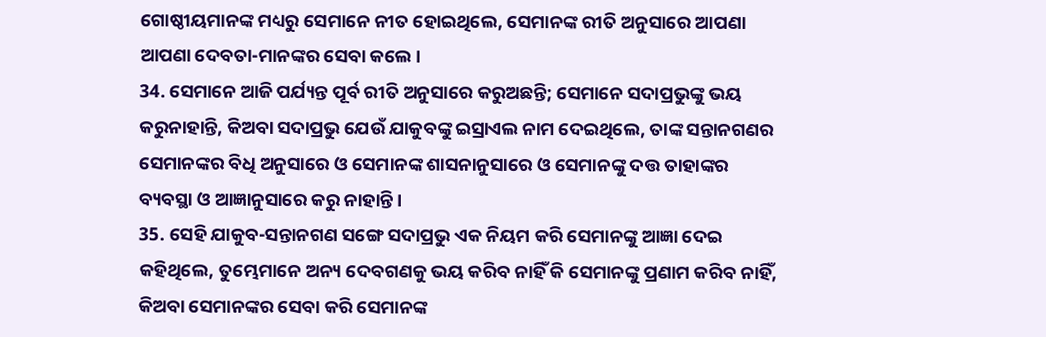ଗୋଷ୍ଠୀୟମାନଙ୍କ ମଧ୍ୟରୁ ସେମାନେ ନୀତ ହୋଇଥିଲେ, ସେମାନଙ୍କ ରୀତି ଅନୁସାରେ ଆପଣା ଆପଣା ଦେବତା-ମାନଙ୍କର ସେବା କଲେ ।
34. ସେମାନେ ଆଜି ପର୍ଯ୍ୟନ୍ତ ପୂର୍ବ ରୀତି ଅନୁସାରେ କରୁଅଛନ୍ତି; ସେମାନେ ସଦାପ୍ରଭୁଙ୍କୁ ଭୟ କରୁନାହାନ୍ତି, କିଅବା ସଦାପ୍ରଭୁ ଯେଉଁ ଯାକୁବଙ୍କୁ ଇସ୍ରାଏଲ ନାମ ଦେଇଥିଲେ, ତାଙ୍କ ସନ୍ତାନଗଣର ସେମାନଙ୍କର ବିଧି ଅନୁସାରେ ଓ ସେମାନଙ୍କ ଶାସନାନୁସାରେ ଓ ସେମାନଙ୍କୁ ଦତ୍ତ ତାହାଙ୍କର ବ୍ୟବସ୍ଥା ଓ ଆଜ୍ଞାନୁସାରେ କରୁ ନାହାନ୍ତି ।
35. ସେହି ଯାକୁବ-ସନ୍ତାନଗଣ ସଙ୍ଗେ ସଦାପ୍ରଭୁ ଏକ ନିୟମ କରି ସେମାନଙ୍କୁ ଆଜ୍ଞା ଦେଇ କହିଥିଲେ, ତୁମ୍ଭେମାନେ ଅନ୍ୟ ଦେବଗଣକୁ ଭୟ କରିବ ନାହିଁ କି ସେମାନଙ୍କୁ ପ୍ରଣାମ କରିବ ନାହିଁ, କିଅବା ସେମାନଙ୍କର ସେବା କରି ସେମାନଙ୍କ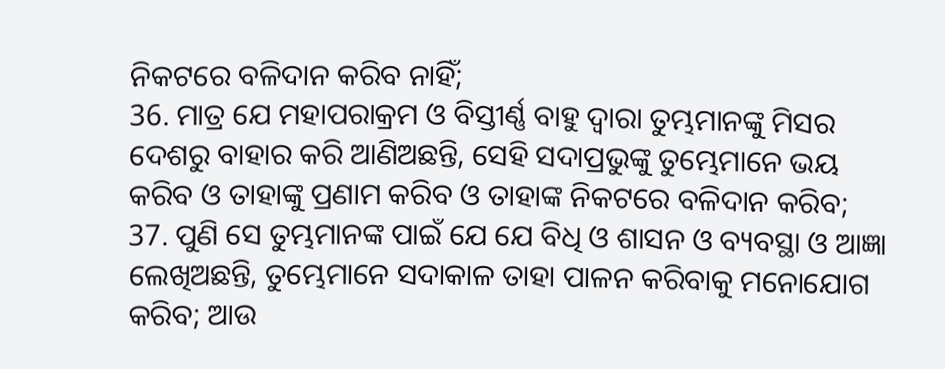ନିକଟରେ ବଳିଦାନ କରିବ ନାହିଁ;
36. ମାତ୍ର ଯେ ମହାପରାକ୍ରମ ଓ ବିସ୍ତୀର୍ଣ୍ଣ ବାହୁ ଦ୍ଵାରା ତୁମ୍ଭମାନଙ୍କୁ ମିସର ଦେଶରୁ ବାହାର କରି ଆଣିଅଛନ୍ତି, ସେହି ସଦାପ୍ରଭୁଙ୍କୁ ତୁମ୍ଭେମାନେ ଭୟ କରିବ ଓ ତାହାଙ୍କୁ ପ୍ରଣାମ କରିବ ଓ ତାହାଙ୍କ ନିକଟରେ ବଳିଦାନ କରିବ;
37. ପୁଣି ସେ ତୁମ୍ଭମାନଙ୍କ ପାଇଁ ଯେ ଯେ ବିଧି ଓ ଶାସନ ଓ ବ୍ୟବସ୍ଥା ଓ ଆଜ୍ଞା ଲେଖିଅଛନ୍ତି, ତୁମ୍ଭେମାନେ ସଦାକାଳ ତାହା ପାଳନ କରିବାକୁ ମନୋଯୋଗ କରିବ; ଆଉ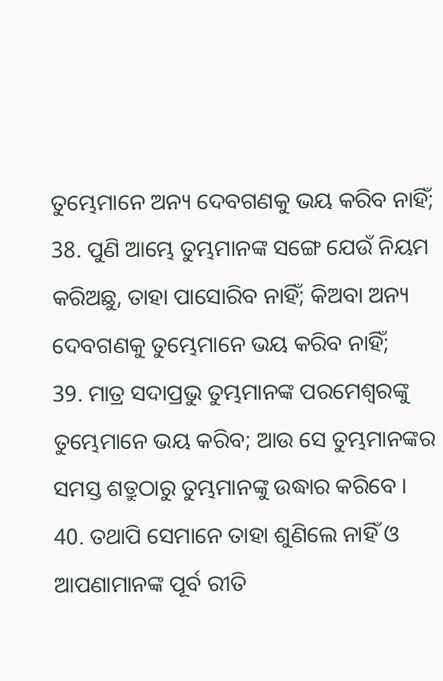ତୁମ୍ଭେମାନେ ଅନ୍ୟ ଦେବଗଣକୁ ଭୟ କରିବ ନାହିଁ;
38. ପୁଣି ଆମ୍ଭେ ତୁମ୍ଭମାନଙ୍କ ସଙ୍ଗେ ଯେଉଁ ନିୟମ କରିଅଛୁ, ତାହା ପାସୋରିବ ନାହିଁ; କିଅବା ଅନ୍ୟ ଦେବଗଣକୁ ତୁମ୍ଭେମାନେ ଭୟ କରିବ ନାହିଁ;
39. ମାତ୍ର ସଦାପ୍ରଭୁ ତୁମ୍ଭମାନଙ୍କ ପରମେଶ୍ଵରଙ୍କୁ ତୁମ୍ଭେମାନେ ଭୟ କରିବ; ଆଉ ସେ ତୁମ୍ଭମାନଙ୍କର ସମସ୍ତ ଶତ୍ରୁଠାରୁ ତୁମ୍ଭମାନଙ୍କୁ ଉଦ୍ଧାର କରିବେ ।
40. ତଥାପି ସେମାନେ ତାହା ଶୁଣିଲେ ନାହିଁ ଓ ଆପଣାମାନଙ୍କ ପୂର୍ବ ରୀତି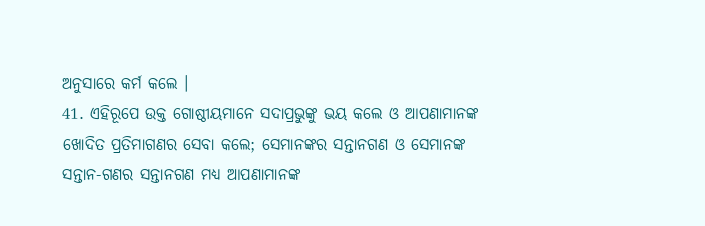ଅନୁସାରେ କର୍ମ କଲେ ।
41. ଏହିରୂପେ ଉକ୍ତ ଗୋଷ୍ଠୀୟମାନେ ସଦାପ୍ରଭୁଙ୍କୁ ଭୟ କଲେ ଓ ଆପଣାମାନଙ୍କ ଖୋଦିତ ପ୍ରତିମାଗଣର ସେବା କଲେ; ସେମାନଙ୍କର ସନ୍ତାନଗଣ ଓ ସେମାନଙ୍କ ସନ୍ତାନ-ଗଣର ସନ୍ତାନଗଣ ମଧ୍ୟ ଆପଣାମାନଙ୍କ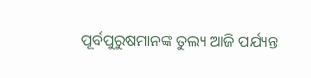ପୂର୍ବପୁରୁଷମାନଙ୍କ ତୁଲ୍ୟ ଆଜି ପର୍ଯ୍ୟନ୍ତ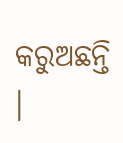କରୁଅଛନ୍ତି ।